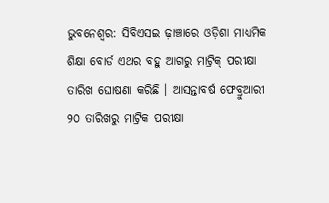ଭୁବନେଶ୍ୱର: ସିବିଏସଇ ଢ଼ାଞ୍ଚାରେ ଓଡ଼ିଶା ମାଧ୍ୟମିକ ଶିକ୍ଷା ବୋର୍ଡ ଏଥର ବହୁ ଆଗରୁ ମାଟ୍ରିକ୍ ପରୀକ୍ଷା ତାରିଖ ଘୋଷଣା କରିଛି । ଆସନ୍ତାବର୍ଷ ଫେବ୍ରୁଆରୀ ୨୦ ତାରିଖରୁ ମାଟ୍ରିକ ପରୀକ୍ଷା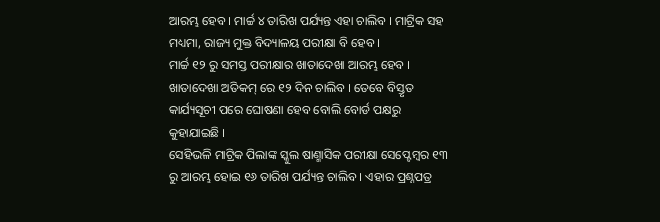ଆରମ୍ଭ ହେବ । ମାର୍ଚ୍ଚ ୪ ତାରିଖ ପର୍ଯ୍ୟନ୍ତ ଏହା ଚାଲିବ । ମାଟ୍ରିକ ସହ ମଧ୍ୟମା, ରାଜ୍ୟ ମୁକ୍ତ ବିଦ୍ୟାଳୟ ପରୀକ୍ଷା ବି ହେବ ।
ମାର୍ଚ୍ଚ ୧୨ ରୁ ସମସ୍ତ ପରୀକ୍ଷାର ଖାତାଦେଖା ଆରମ୍ଭ ହେବ । ଖାତାଦେଖା ଅତିକମ୍ ରେ ୧୨ ଦିନ ଚାଲିବ । ତେବେ ବିସ୍ତୃତ କାର୍ଯ୍ୟସୂଚୀ ପରେ ଘୋଷଣା ହେବ ବୋଲି ବୋର୍ଡ ପକ୍ଷରୁ କୁହାଯାଇଛି ।
ସେହିଭଳି ମାଟ୍ରିକ ପିଲାଙ୍କ ସ୍କୁଲ ଷାଣ୍ମାସିକ ପରୀକ୍ଷା ସେପ୍ଟେମ୍ବର ୧୩ ରୁ ଆରମ୍ଭ ହୋଇ ୧୬ ତାରିଖ ପର୍ଯ୍ୟନ୍ତ ଚାଲିବ । ଏହାର ପ୍ରଶ୍ନପତ୍ର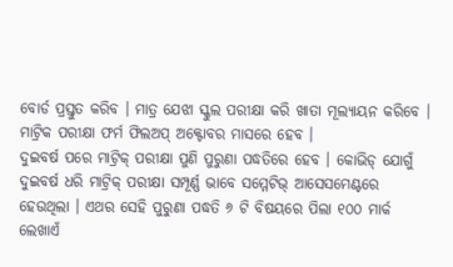ବୋର୍ଡ ପ୍ରସ୍ତୁତ କରିବ । ମାତ୍ର ଯେଝା ସ୍କୁଲ ପରୀକ୍ଷା କରି ଖାତା ମୂଲ୍ୟାୟନ କରିବେ । ମାଟ୍ରିକ ପରୀକ୍ଷା ଫର୍ମ ଫିଲଅପ୍ ଅକ୍ଟୋବର ମାସରେ ହେବ ।
ଦୁଇବର୍ଷ ପରେ ମାଟ୍ରିକ୍ ପରୀକ୍ଷା ପୁଣି ପୁରୁଣା ପଦ୍ଧତିରେ ହେବ । କୋଭିଡ୍ ଯୋଗୁଁ ଦୁଇବର୍ଷ ଧରି ମାଟ୍ରିକ୍ ପରୀକ୍ଷା ସମ୍ପୂର୍ଣ୍ଣ ଭାବେ ସମ୍ମେଟିଭ୍ ଆସେସମେଣ୍ଟରେ ହେଉଥିଲା । ଏଥର ସେହି ପୁରୁଣା ପଦ୍ଧତି ୬ ଟି ବିଷୟରେ ପିଲା ୧୦୦ ମାର୍କ ଲେଖାଏଁ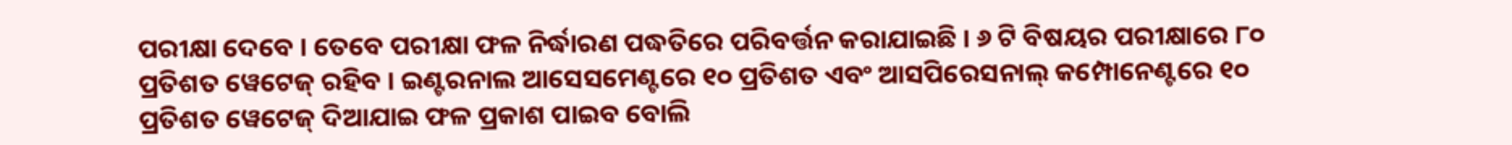ପରୀକ୍ଷା ଦେବେ । ତେବେ ପରୀକ୍ଷା ଫଳ ନିର୍ଦ୍ଧାରଣ ପଦ୍ଧତିରେ ପରିବର୍ତ୍ତନ କରାଯାଇଛି । ୬ ଟି ବିଷୟର ପରୀକ୍ଷାରେ ୮୦ ପ୍ରତିଶତ ୱେଟେଜ୍ ରହିବ । ଇଣ୍ଟରନାଲ ଆସେସମେଣ୍ଟରେ ୧୦ ପ୍ରତିଶତ ଏବଂ ଆସପିରେସନାଲ୍ କମ୍ପୋନେଣ୍ଟରେ ୧୦ ପ୍ରତିଶତ ୱେଟେଜ୍ ଦିଆଯାଇ ଫଳ ପ୍ରକାଶ ପାଇବ ବୋଲି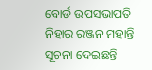ବୋର୍ଡ ଉପସଭାପତି ନିହାର ରଞ୍ଜନ ମହାନ୍ତି ସୂଚନା ଦେଇଛନ୍ତି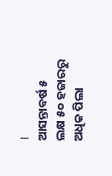।
ଆସନ୍ତାବର୍ଷ ୫ ଲକ୍ଷ ୫୦ ହଜାରରୁ ଅଧିକ ପିଲା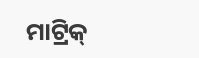ମାଟ୍ରିକ୍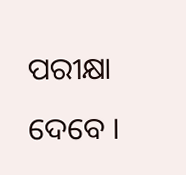ପରୀକ୍ଷା ଦେବେ ।